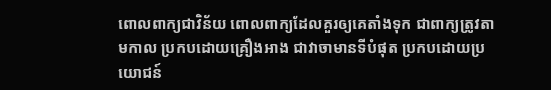ពោលពាក្យជាវិន័យ ពោលពាក្យដែលគួរឲ្យគេតាំងទុក ជាពាក្យត្រូវតាមកាល ប្រកបដោយគ្រឿងអាង ជាវាចាមានទីបំផុត ប្រកបដោយប្រយោជន៍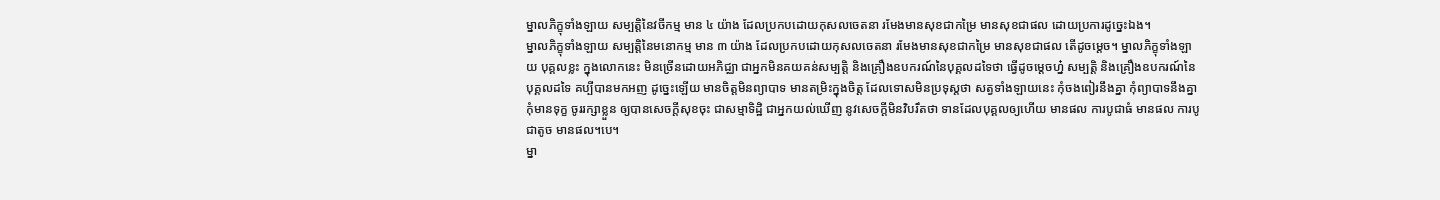ម្នាលភិក្ខុទាំងឡាយ សម្បត្តិនៃវចីកម្ម មាន ៤ យ៉ាង ដែលប្រកបដោយកុសលចេតនា រមែងមានសុខជាកម្រៃ មានសុខជាផល ដោយប្រការដូច្នេះឯង។
ម្នាលភិក្ខុទាំងឡាយ សម្បត្តិនៃមនោកម្ម មាន ៣ យ៉ាង ដែលប្រកបដោយកុសលចេតនា រមែងមានសុខជាកម្រៃ មានសុខជាផល តើដូចម្តេច។ ម្នាលភិក្ខុទាំងឡាយ បុគ្គលខ្លះ ក្នុងលោកនេះ មិនច្រើនដោយអភិជ្ឈា ជាអ្នកមិនគយគន់សម្បត្តិ និងគ្រឿងឧបករណ៍នៃបុគ្គលដទៃថា ធ្វើដូចម្តេចហ្ន៎ សម្បត្តិ និងគ្រឿងឧបករណ៍នៃបុគ្គលដទៃ គប្បីបានមកអញ ដូច្នេះឡើយ មានចិត្តមិនព្យាបាទ មានតម្រិះក្នុងចិត្ត ដែលទោសមិនប្រទុស្តថា សត្វទាំងឡាយនេះ កុំចងពៀរនឹងគ្នា កុំព្យាបាទនឹងគ្នា កុំមានទុក្ខ ចូររក្សាខ្លួន ឲ្យបានសេចក្តីសុខចុះ ជាសម្មាទិដ្ឋិ ជាអ្នកយល់ឃើញ នូវសេចក្តីមិនវិបរឹតថា ទានដែលបុគ្គលឲ្យហើយ មានផល ការបូជាធំ មានផល ការបូជាតូច មានផល។បេ។
ម្នា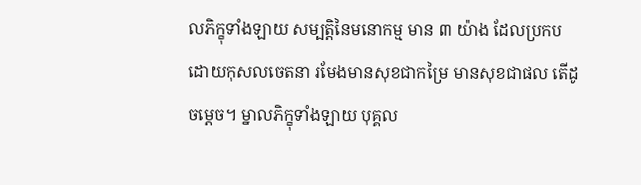លភិក្ខុទាំងឡាយ សម្បត្តិនៃមនោកម្ម មាន ៣ យ៉ាង ដែលប្រកបដោយកុសលចេតនា រមែងមានសុខជាកម្រៃ មានសុខជាផល តើដូចម្តេច។ ម្នាលភិក្ខុទាំងឡាយ បុគ្គល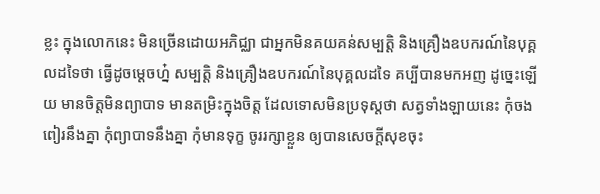ខ្លះ ក្នុងលោកនេះ មិនច្រើនដោយអភិជ្ឈា ជាអ្នកមិនគយគន់សម្បត្តិ និងគ្រឿងឧបករណ៍នៃបុគ្គលដទៃថា ធ្វើដូចម្តេចហ្ន៎ សម្បត្តិ និងគ្រឿងឧបករណ៍នៃបុគ្គលដទៃ គប្បីបានមកអញ ដូច្នេះឡើយ មានចិត្តមិនព្យាបាទ មានតម្រិះក្នុងចិត្ត ដែលទោសមិនប្រទុស្តថា សត្វទាំងឡាយនេះ កុំចងពៀរនឹងគ្នា កុំព្យាបាទនឹងគ្នា កុំមានទុក្ខ ចូររក្សាខ្លួន ឲ្យបានសេចក្តីសុខចុះ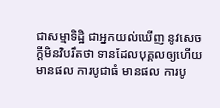ជាសម្មាទិដ្ឋិ ជាអ្នកយល់ឃើញ នូវសេចក្តីមិនវិបរឹតថា ទានដែលបុគ្គលឲ្យហើយ មានផល ការបូជាធំ មានផល ការបូ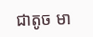ជាតូច មា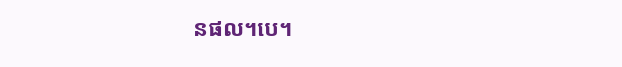នផល។បេ។